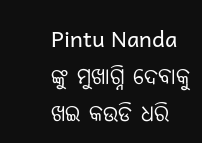Pintu Nanda ଙ୍କୁ ମୁଖାଗ୍ନି ଦେବାକୁ ଖଇ କଉଡି ଧରି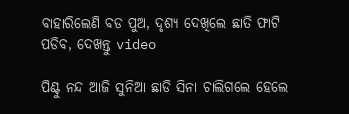ବାହାରିଲେଣି ବଡ ପୁଅ, ଦୃଶ୍ୟ ଦେଖିଲେ ଛାତି ଫାଟି ପଡିବ, ଦେଖନ୍ତୁ video

ପିଣ୍ଟୁ ନନ୍ଦ ଆଜି ସୁନିଆ ଛାଡି ସିନା ଚାଲିଗଲେ ହେଲେ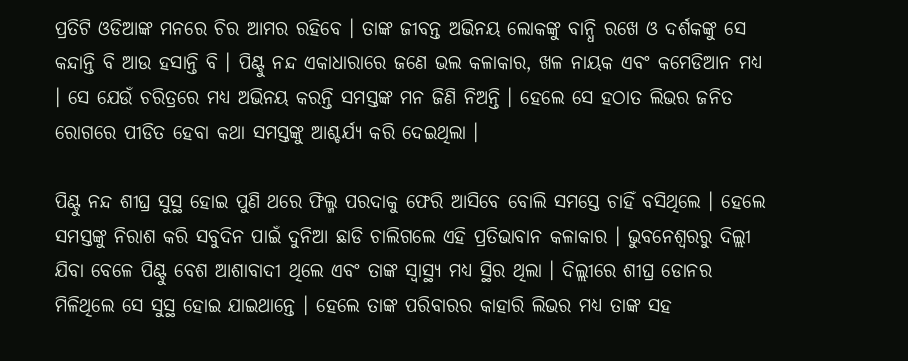ପ୍ରତିଟି ଓଡିଆଙ୍କ ମନରେ ଚିର ଆମର ରହିବେ । ତାଙ୍କ ଜୀବନ୍ତ ଅଭିନୟ ଲୋକଙ୍କୁ ବାନ୍ଧି ରଖେ ଓ ଦର୍ଶକଙ୍କୁ ସେ କନ୍ଦାନ୍ତି ବି ଆଉ ହସାନ୍ତି ବି । ପିଣ୍ଟୁ ନନ୍ଦ ଏକାଧାରାରେ ଜଣେ ଭଲ କଳାକାର, ଖଳ ନାୟକ ଏବଂ କମେଡିଆନ ମଧ୍ୟ । ସେ ଯେଉଁ ଚରିତ୍ରରେ ମଧ୍ୟ ଅଭିନୟ କରନ୍ତି ସମସ୍ତଙ୍କ ମନ ଜିଣି ନିଅନ୍ତି । ହେଲେ ସେ ହଠାତ ଲିଭର ଜନିତ ରୋଗରେ ପୀଡିତ ହେବା କଥା ସମସ୍ତଙ୍କୁ ଆଶ୍ଚର୍ଯ୍ୟ କରି ଦେଇଥିଲା ।

ପିଣ୍ଟୁ ନନ୍ଦ ଶୀଘ୍ର ସୁସ୍ଥ ହୋଇ ପୁଣି ଥରେ ଫିଲ୍ମ ପରଦାକୁ ଫେରି ଆସିବେ ବୋଲି ସମସ୍ତେ ଚାହିଁ ବସିଥିଲେ । ହେଲେ ସମସ୍ତଙ୍କୁ ନିରାଶ କରି ସବୁଦିନ ପାଇଁ ଦୁନିଆ ଛାଡି ଚାଲିଗଲେ ଏହି ପ୍ରତିଭାବାନ କଳାକାର । ଭୁବନେଶ୍ବରରୁ ଦିଲ୍ଲୀ ଯିବା ବେଳେ ପିଣ୍ଟୁ ବେଶ ଆଶାବାଦୀ ଥିଲେ ଏବଂ ତାଙ୍କ ସ୍ୱାସ୍ଥ୍ୟ ମଧ୍ୟ ସ୍ଥିର ଥିଲା । ଦିଲ୍ଲୀରେ ଶୀଘ୍ର ଡୋନର ମିଳିଥିଲେ ସେ ସୁସ୍ଥ ହୋଇ ଯାଇଥାନ୍ତେ । ହେଲେ ତାଙ୍କ ପରିବାରର କାହାରି ଲିଭର ମଧ୍ୟ ତାଙ୍କ ସହ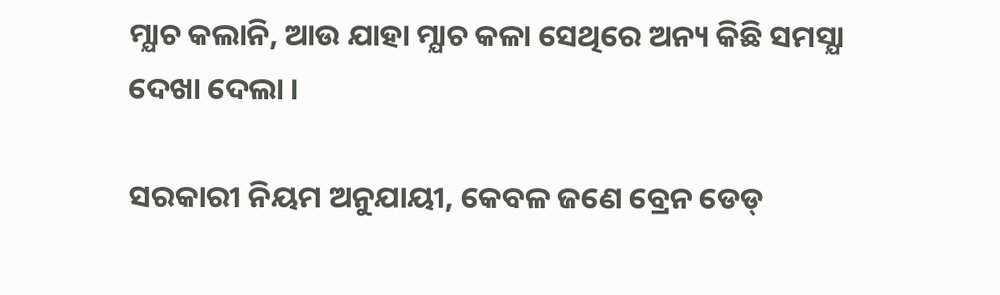ମ୍ଯାଚ କଲାନି, ଆଉ ଯାହା ମ୍ଯାଚ କଳା ସେଥିରେ ଅନ୍ୟ କିଛି ସମସ୍ଯା ଦେଖା ଦେଲା ।

ସରକାରୀ ନିୟମ ଅନୁଯାୟୀ, କେବଳ ଜଣେ ବ୍ରେନ ଡେଡ୍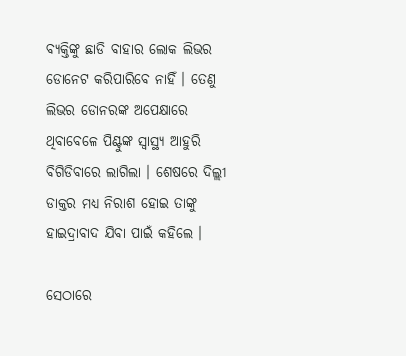ବ୍ୟକ୍ତିଙ୍କୁ ଛାଡି ବାହାର ଲୋକ ଲିଭର ଡୋନେଟ କରିପାରିବେ ନାହିଁ । ତେଣୁ ଲିଭର ଡୋନରଙ୍କ ଅପେକ୍ଷାରେ ଥିବାବେଳେ ପିଣ୍ଟୁଙ୍କ ସ୍ୱାସ୍ଥ୍ୟ ଆହୁରି ବିଗିଡିବାରେ ଲାଗିଲା । ଶେଷରେ ଦିଲ୍ଲୀ ଡାକ୍ତର ମଧ୍ୟ ନିରାଶ ହୋଇ ତାଙ୍କୁ ହାଇଦ୍ରାବାଦ ଯିବା ପାଇଁ କହିଲେ ।

ସେଠାରେ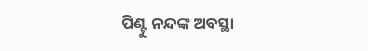ପିଣ୍ଟୁ ନନ୍ଦଙ୍କ ଅବସ୍ଥା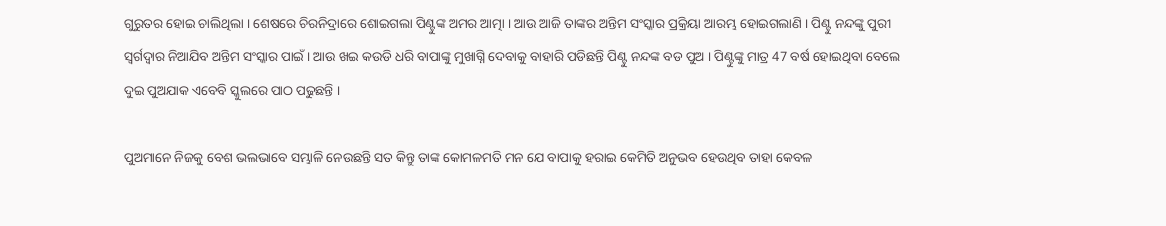ଗୁରୁତର ହୋଇ ଚାଲିଥିଲା । ଶେଷରେ ଚିରନିଦ୍ରାରେ ଶୋଇଗଲା ପିଣ୍ଟୁଙ୍କ ଅମର ଆତ୍ମା । ଆଉ ଆଜି ତାଙ୍କର ଅନ୍ତିମ ସଂସ୍କାର ପ୍ରକ୍ରିୟା ଆରମ୍ଭ ହୋଇଗଲାଣି । ପିଣ୍ଟୁ ନନ୍ଦଙ୍କୁ ପୁରୀ ସ୍ଵର୍ଗଦ୍ଵାର ନିଆଯିବ ଅନ୍ତିମ ସଂସ୍କାର ପାଇଁ । ଆଉ ଖଇ କଉଡି ଧରି ବାପାଙ୍କୁ ମୁଖାଗ୍ନି ଦେବାକୁ ବାହାରି ପଡିଛନ୍ତି ପିଣ୍ଟୁ ନନ୍ଦଙ୍କ ବଡ ପୁଅ । ପିଣ୍ଟୁଙ୍କୁ ମାତ୍ର 47 ବର୍ଷ ହୋଇଥିବା ବେଲେ ଦୁଇ ପୁଅଯାକ ଏବେବି ସ୍କୁଲରେ ପାଠ ପଢୁଛନ୍ତି ।

ପୁଅମାନେ ନିଜକୁ ବେଶ ଭଲଭାବେ ସମ୍ଭାଳି ନେଉଛନ୍ତି ସତ କିନ୍ତୁ ତାଙ୍କ କୋମଳମତି ମନ ଯେ ବାପାକୁ ହରାଇ କେମିତି ଅନୁଭବ ହେଉଥିବ ତାହା କେବଳ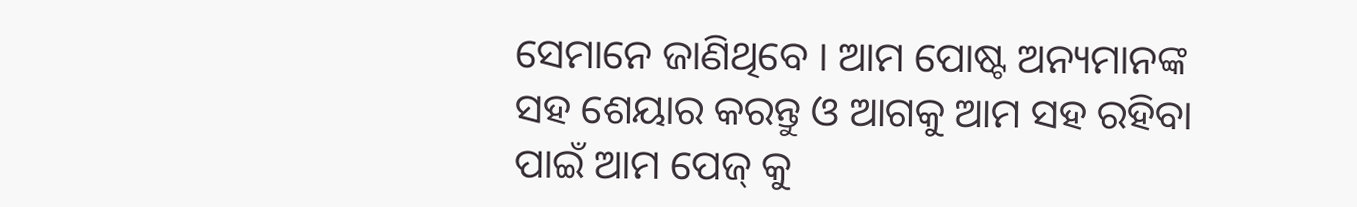ସେମାନେ ଜାଣିଥିବେ । ଆମ ପୋଷ୍ଟ ଅନ୍ୟମାନଙ୍କ ସହ ଶେୟାର କରନ୍ତୁ ଓ ଆଗକୁ ଆମ ସହ ରହିବା ପାଇଁ ଆମ ପେଜ୍ କୁ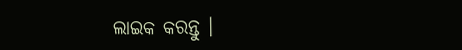ଲାଇକ କରନ୍ତୁ ।